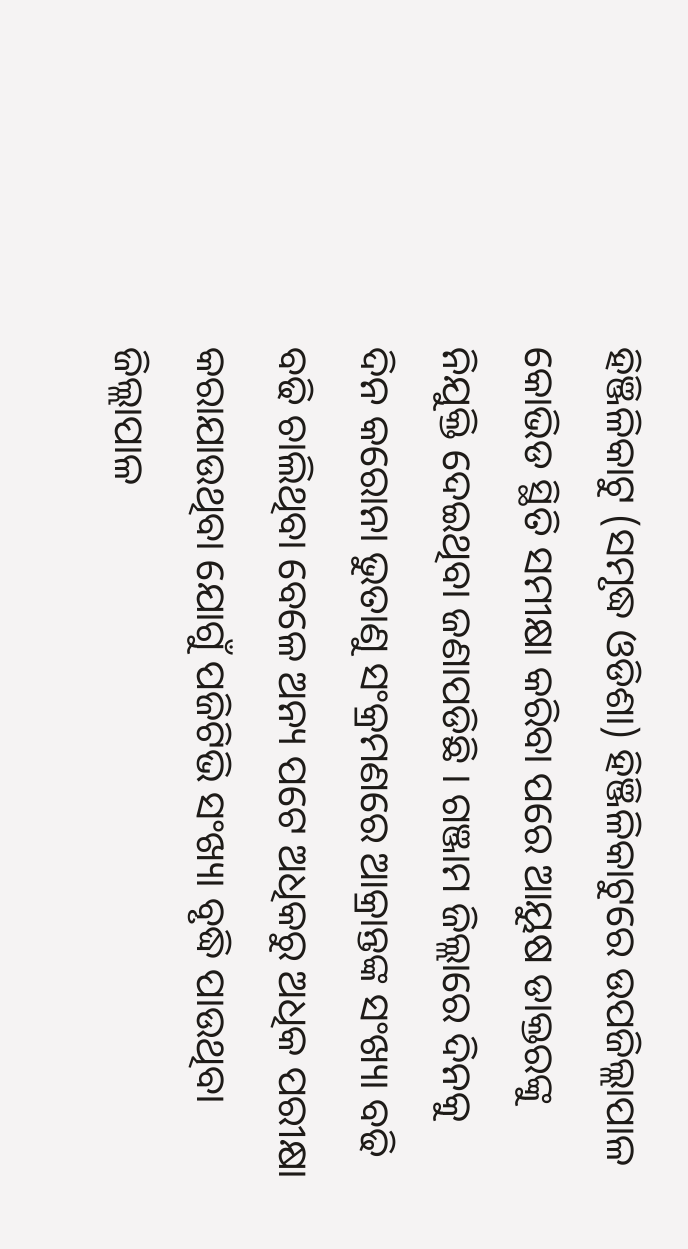ହିଞ୍ଜିଳିକାଟୁ (ସମୃଦ୍ଧ ଓଡିଶା) ହିଞ୍ଜିଳିକାଟୁରେ ଉପଜିଲ୍ଲାପାଳ କୋଭିଡ ସ୍ଥିତି ସମୀକ୍ଷା କରିବା ପରେ ଆୟୁଷ ଡାକ୍ତରଙ୍କୁ ନିଯୁକ୍ତି ଦେଇଥିବା ଜଣାପଡିଛି । ଗଞ୍ଜାମ ଜିଲ୍ଲାରେ ଦିନକୁ ଦିନ କରୋନା ଭୁତାଣୁ ସଂକ୍ରମଣରେ ଆକ୍ରାନ୍ତଙ୍କ ସଂଖ୍ୟା ବଢି ବଢି ଚାଲିଥିବା ବେଳେ ଅନ୍ୟ ପଟେ ଅଧିକରୁ ଅଧିକ ପରୀକ୍ଷା କରାଯାଉଥିବା ଯୋଗୁଁ ପଜିଟିଭି ସଂଖ୍ୟା ବୃଦ୍ଧି ପାଉଥିବା ଜିଲ୍ଲାପାଳ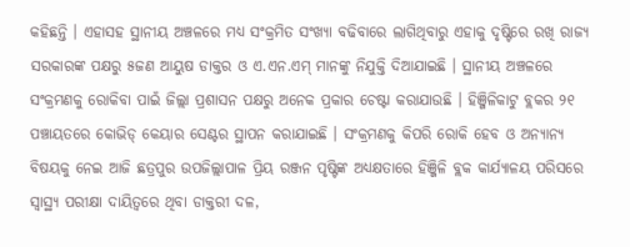କହିଛନ୍ତି । ଏହାସହ ସ୍ଥାନୀୟ ଅଞ୍ଚଳରେ ମଧ୍ୟ ସଂକ୍ରମିତ ସଂଖ୍ୟା ବଢିବାରେ ଲାଗିଥିବାରୁ ଏହାକୁ ଦୃଷ୍ଟିରେ ରଖି ରାଜ୍ୟ ସରକାରଙ୍କ ପକ୍ଷରୁ ୫ଜଣ ଆୟୁଷ ଡାକ୍ତର ଓ ଏ.ଏନ.ଏମ୍ ମାନଙ୍କୁ ନିଯୁକ୍ତି ଦିଆଯାଇଛି । ସ୍ଥାନୀୟ ଅଞ୍ଚଳରେ ସଂକ୍ରମଣକୁ ରୋକିବା ପାଇଁ ଜିଲ୍ଲା ପ୍ରଶାସନ ପକ୍ଷରୁ ଅନେକ ପ୍ରକାର ଚେଷ୍ଟା କରାଯାଉଛି । ହିଞ୍ଜିଳିକାଟୁ ବ୍ଲକର ୨୧ ପଞ୍ଚାୟତରେ କୋଭିଡ୍ କେୟାର ସେଣ୍ଟର ସ୍ଥାପନ କରାଯାଇଛି । ସଂକ୍ରମଣକୁ କିପରି ରୋକି ହେବ ଓ ଅନ୍ୟାନ୍ୟ ବିଷୟକୁ ନେଇ ଆଜି ଛତ୍ରପୁର ଉପଜିଲ୍ଲାପାଳ ପ୍ରିୟ ରଞ୍ଜନ ପୃଷ୍ଟିଙ୍କ ଅଧ୍ୟକ୍ଷତାରେ ହିଞ୍ଜିଳି ବ୍ଲକ କାର୍ଯ୍ୟାଳୟ ପରିସରେ ସ୍ୱାସ୍ଥ୍ୟ ପରୀକ୍ଷା ଦାୟିତ୍ଵରେ ଥିବା ଡାକ୍ତରୀ ଦଳ,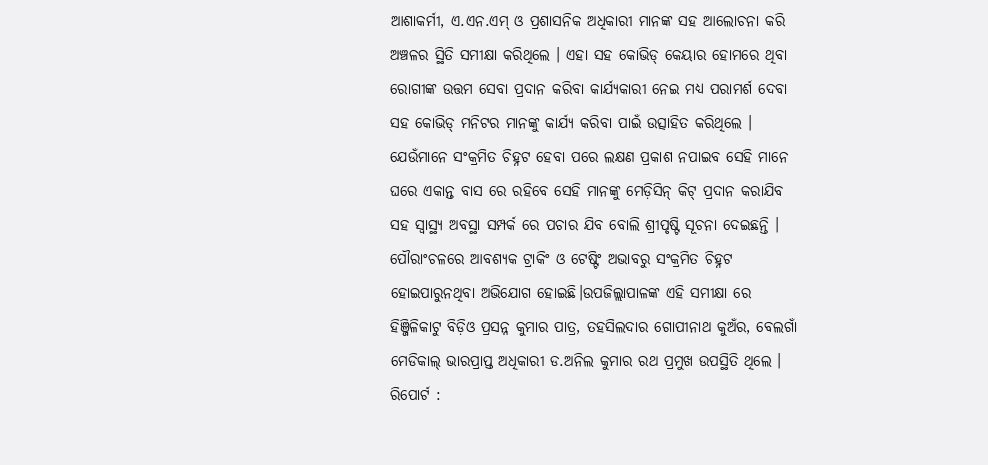ଆଶାକର୍ମୀ, ଏ.ଏନ.ଏମ୍ ଓ ପ୍ରଶାସନିକ ଅଧିକାରୀ ମାନଙ୍କ ସହ ଆଲୋଚନା କରି ଅଞ୍ଚଳର ସ୍ଥିତି ସମୀକ୍ଷା କରିଥିଲେ । ଏହା ସହ କୋଭିଡ୍ କେୟାର ହୋମରେ ଥିବା ରୋଗୀଙ୍କ ଉତ୍ତମ ସେବା ପ୍ରଦାନ କରିବା କାର୍ଯ୍ୟକାରୀ ନେଇ ମଧ୍ୟ ପରାମର୍ଶ ଦେବା ସହ କୋଭିଡ୍ ମନିଟର ମାନଙ୍କୁ କାର୍ଯ୍ୟ କରିବା ପାଇଁ ଉତ୍ସାହିତ କରିଥିଲେ । ଯେଉଁମାନେ ସଂକ୍ରମିତ ଚିହ୍ନଟ ହେବା ପରେ ଲକ୍ଷଣ ପ୍ରକାଶ ନପାଇବ ସେହି ମାନେ ଘରେ ଏକାନ୍ତ ବାସ ରେ ରହିବେ ସେହି ମାନଙ୍କୁ ମେଡ଼ିସିନ୍ କିଟ୍ ପ୍ରଦାନ କରାଯିବ ସହ ସ୍ବାସ୍ଥ୍ୟ ଅବସ୍ଥା ସମ୍ପର୍କ ରେ ପଚାର ଯିବ ବୋଲି ଶ୍ରୀପୃଷ୍ଟି ସୂଚନା ଦେଇଛନ୍ତି । ପୌରାଂଚଳରେ ଆବଶ୍ୟକ ଟ୍ରାକିଂ ଓ ଟେଷ୍ଟିଂ ଅଭାବରୁ ସଂକ୍ରମିତ ଚିହ୍ନଟ ହୋଇପାରୁନଥିବା ଅଭିଯୋଗ ହୋଇଛି।ଉପଜିଲ୍ଲାପାଳଙ୍କ ଏହି ସମୀକ୍ଷା ରେ ହିଞ୍ଜିଳିକାଟୁ ବିଡ଼ିଓ ପ୍ରସନ୍ନ କୁମାର ପାତ୍ର, ତହସିଲଦାର ଗୋପୀନାଥ କୁଅଁର, ବେଲଗାଁ ମେଡିକାଲ୍ ଭାରପ୍ରାପ୍ତ ଅଧିକାରୀ ଡ.ଅନିଲ କୁମାର ରଥ ପ୍ରମୁଖ ଉପସ୍ଥିତି ଥିଲେ ।
ରିପୋର୍ଟ :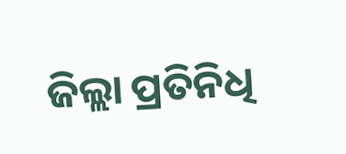ଜିଲ୍ଲା ପ୍ରତିନିଧି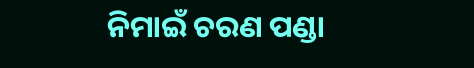ନିମାଇଁ ଚରଣ ପଣ୍ଡା